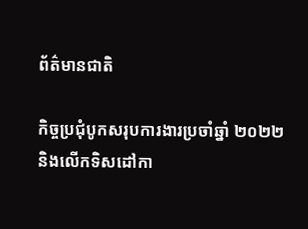ព័ត៌មានជាតិ

កិច្ចប្រជុំបូកសរុបការងារប្រចាំឆ្នាំ ២០២២ និងលើកទិសដៅកា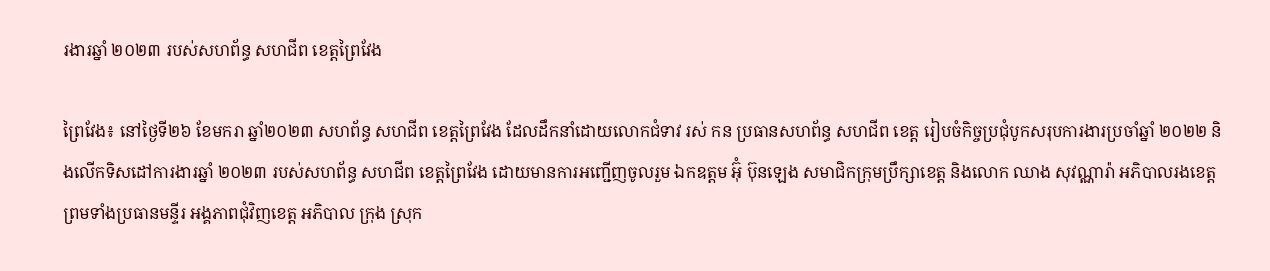រងារឆ្នាំ ២០២៣ របស់សហព័ន្ធ សហជីព ខេត្តព្រៃវែង

ព្រៃវែង៖ នៅថ្ងៃទី២៦ ខែមករា ឆ្នាំ២០២៣ សហព័ន្ធ សហជីព ខេត្តព្រៃវែង ដែលដឹកនាំដោយលោកជំទាវ រស់ កន ប្រធានសហព័ន្ធ សហជីព ខេត្ត រៀបចំកិច្ចប្រជុំបូកសរុបការងារប្រចាំឆ្នាំ ២០២២ និងលើកទិសដៅការងារឆ្នាំ ២០២៣ របស់សហព័ន្ធ សហជីព ខេត្តព្រៃវែង ដោយមានការអញ្ជើញចូលរួម ឯកឧត្តម អ៊ុំ ប៊ុនឡេង សមាជិកក្រុមប្រឹក្សាខេត្ត និងលោក ឈាង សុវណ្ណារ៉ា អភិបាលរងខេត្ត ព្រមទាំងប្រធានមន្ទីរ អង្គភាពជុំវិញខេត្ត អភិបាល ក្រុង ស្រុក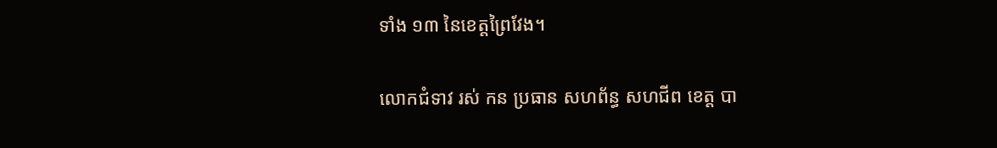ទាំង ១៣ នៃខេត្តព្រៃវែង។

លោកជំទាវ រស់ កន ប្រធាន សហព័ន្ធ សហជីព ខេត្ត បា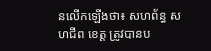នលើកឡើងថា៖ សហព័ន្ធ សហជីព ខេត្ត ត្រូវបានប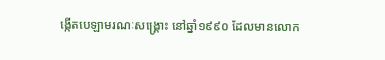ង្កើតបេឡាមរណៈសង្គ្រោះ នៅឆ្នាំ១៩៩០ ដែលមានលោក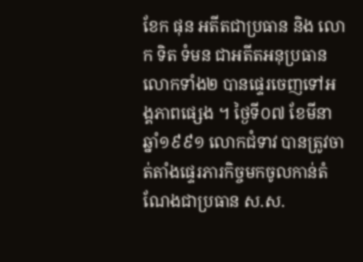ខែក ផុន អតីតជាប្រធាន និង លោក ទិត ទំមន ជាអតីតអនុប្រធាន លោកទាំង២ បានផ្ទេរចេញទៅអង្គភាពផ្សេង ។ ថ្ងៃទី០៧ ខែមីនា ឆ្នាំ១៩៩១ លោកជំទាវ បានត្រូវចាត់តាំងផ្ទេរភារកិច្ចមកចូលកាន់តំណែងជាប្រធាន ស.ស.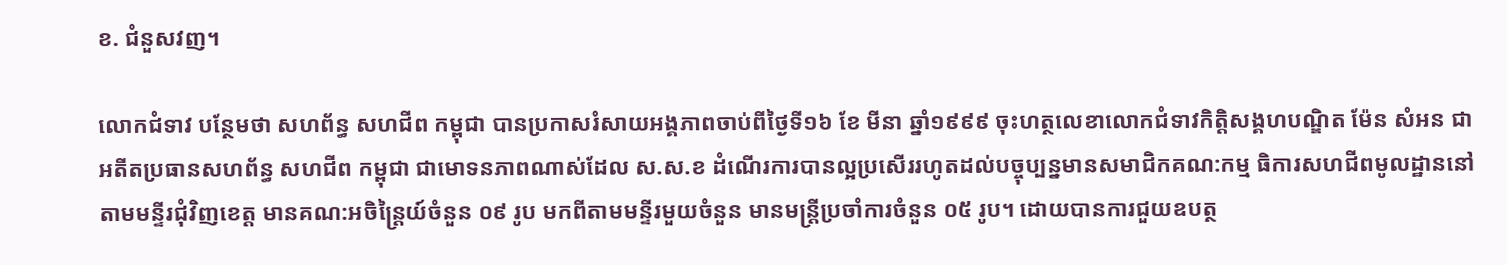ខ. ជំនួសវញ។

លោកជំទាវ បន្ថែមថា សហព័ន្ធ សហជីព កម្ពុជា បានប្រកាសរំសាយអង្គភាពចាប់ពីថ្ងៃទី១៦ ខែ មីនា ឆ្នាំ១៩៩៩ ចុះហត្ថលេខាលោកជំទាវកិត្តិសង្គហបណ្ឌិត ម៉ែន សំអន ជាអតីតប្រធានសហព័ន្ធ សហជីព កម្ពុជា ជាមោទនភាពណាស់ដែល ស.ស.ខ ដំណើរការបានល្អប្រសើររហូតដល់បច្ចុប្បន្នមានសមាជិកគណ:កម្ម ធិការសហជីពមូលដ្ឋាននៅតាមមន្ទីរជុំវិញខេត្ត មានគណ:អចិន្ត្រៃយ៍ចំនួន ០៩ រូប មកពីតាមមន្ទីរមួយចំនួន មានមន្ត្រីប្រចាំការចំនួន ០៥ រូប។ ដោយបានការជួយឧបត្ថ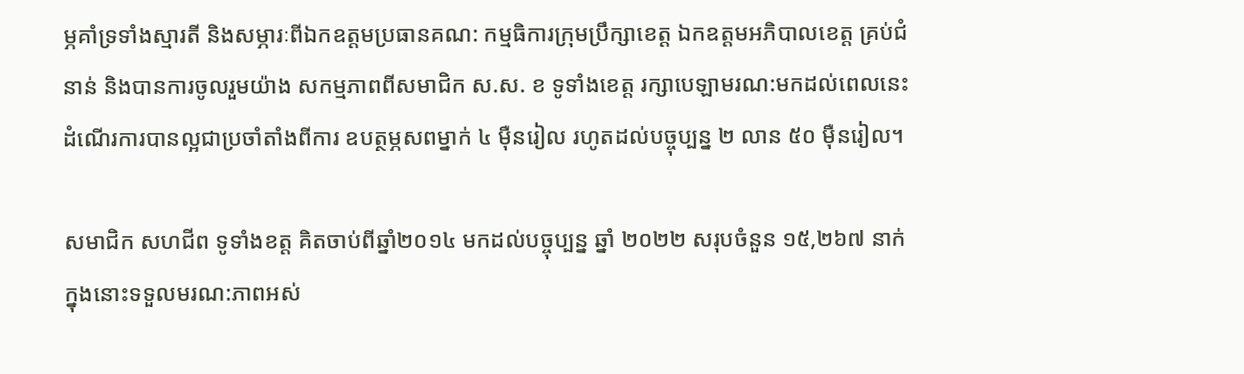ម្ភគាំទ្រទាំងស្មារតី និងសម្ភារៈពីឯកឧត្តមប្រធានគណ: កម្មធិការក្រុមប្រឹក្សាខេត្ត ឯកឧត្តមអភិបាលខេត្ត គ្រប់ជំនាន់ និងបានការចូលរួមយ៉ាង សកម្មភាពពីសមាជិក ស.ស. ខ ទូទាំងខេត្ត រក្សាបេឡាមរណ:មកដល់ពេលនេះ ដំណើរការបានល្អជាប្រចាំតាំងពីការ ឧបត្ថម្ភសពម្នាក់ ៤ ម៉ឺនរៀល រហូតដល់បច្ចុប្បន្ន ២ លាន ៥០ ម៉ឺនរៀល។

សមាជិក សហជីព ទូទាំងខត្ត គិតចាប់ពីឆ្នាំ២០១៤ មកដល់បច្ចុប្បន្ន ឆ្នាំ ២០២២ សរុបចំនួន ១៥,២៦៧ នាក់ ក្នុងនោះទទួលមរណ:ភាពអស់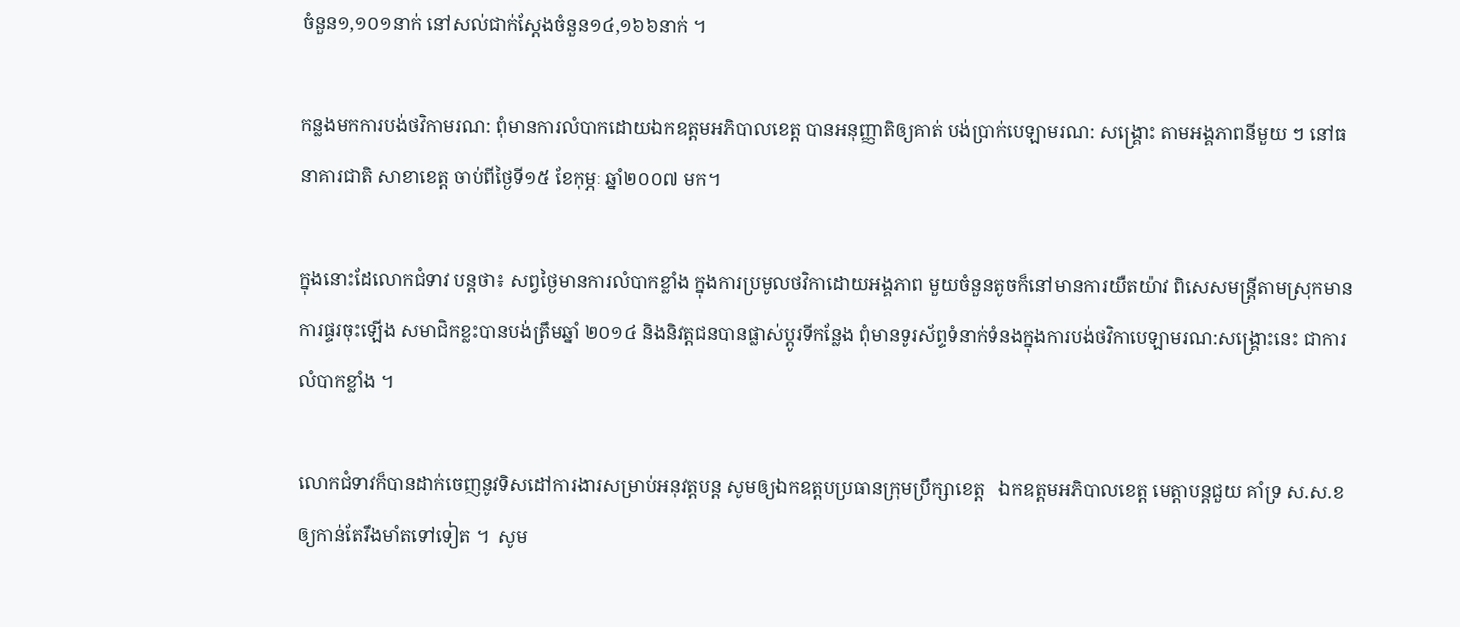ចំនួន១,១០១នាក់ នៅសល់ជាក់ស្ដែងចំនួន១៤,១៦៦នាក់ ។

កន្លងមកការបង់ថវិកាមរណ: ពុំមានការលំបាកដោយឯកឧត្តមអភិបាលខេត្ត បានអនុញ្ញាតិឲ្យគាត់ បង់ប្រាក់បេឡាមរណ: សង្គ្រោះ តាមអង្គភាពនីមួយ ៗ នៅធនាគារជាតិ សាខាខេត្ត ចាប់ពីថ្ងៃទី១៥ ខែកុម្ភៈ ឆ្នាំ២០០៧ មក។

ក្នុងនោះដែលោកជំទាវ បន្តថា៖ សព្វថ្ងៃមានការលំបាកខ្លាំង ក្នុងការប្រមូលថវិកាដោយអង្គភាព មួយចំនួនតូចក៏នៅមានការយឺតយ៉ាវ ពិសេសមន្ត្រីតាមស្រុកមានការផ្ទរចុះឡើង សមាជិកខ្លះបានបង់ត្រឹមឆ្នាំ ២០១៤ និងនិវត្តជនបានផ្លាស់ប្ដូរទីកន្លែង ពុំមានទូរស័ព្ទទំនាក់ទំនងក្នុងការបង់ថវិកាបេឡាមរណ:សង្គ្រោះនេះ ជាការលំបាកខ្លាំង ។

លោកជំទាវក៏បានដាក់ចេញនូវទិសដៅការងារសម្រាប់អនុវត្តបន្ត សូមឲ្យឯកឧត្តបប្រធានក្រុមប្រឹក្សាខេត្ត   ឯកឧត្តមអភិបាលខេត្ត មេត្តាបន្តជួយ គាំទ្រ ស.ស.ខ ឲ្យកាន់តែរឹងមាំតទៅទៀត ។  សូម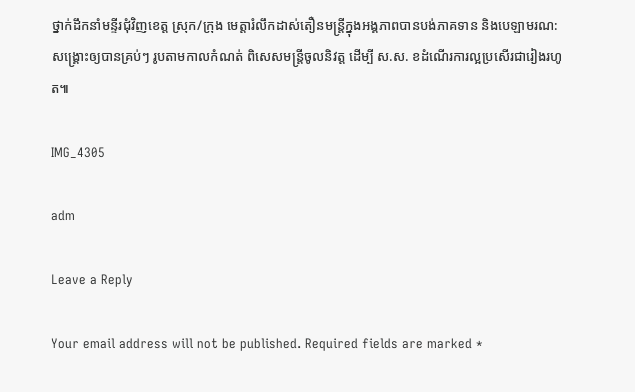ថ្នាក់ដឹកនាំមន្ទីរជុំវិញខេត្ត ស្រុក/ក្រុង មេត្តារំលឹកដាស់តឿនមន្ត្រីក្នុងអង្គភាពបានបង់ភាគទាន និងបេឡាមរណ:សង្គ្រោះឲ្យបានគ្រប់ៗ រូបតាមកាលកំណត់ ពិសេសមន្ត្រីចូលនិវត្ត ដើម្បី ស.ស. ខដំណើរការល្អប្រសើរជារៀងរហូត៕

IMG_4305

adm

Leave a Reply

Your email address will not be published. Required fields are marked *